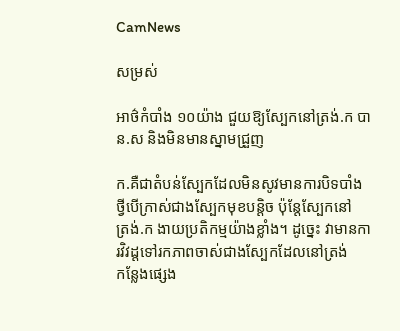CamNews

សម្រស់

អាថ៌កំបាំង ១០យ៉ាង ជួយឱ្យស្បែកនៅត្រង់.ក បាន.ស និងមិនមានស្នាមជ្រួញ

ក.គឺជាតំបន់ស្បែកដែលមិនសូវមានការបិទបាំង ថ្វីបើក្រាស់ជាងស្បែកមុខបន្ដិច ប៉ុន្ដែស្បែកនៅ
ត្រង់.ក ងាយប្រតិកម្មយ៉ាងខ្លាំង។ ដូច្នេះ វាមានការវិវដ្ដទៅរកភាពចាស់ជាងស្បែកដែលនៅត្រង់
កន្លែងផ្សេង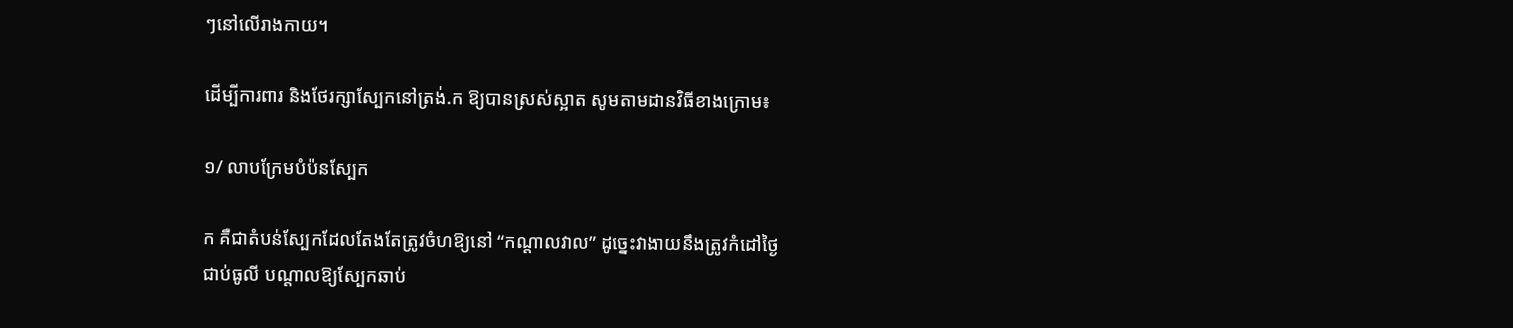ៗនៅលើរាងកាយ។

ដើម្បីការពារ និងថែរក្សាស្បែកនៅត្រង់.ក ឱ្យបានស្រស់ស្អាត សូមតាមដានវិធីខាងក្រោម៖

១/ លាបក្រែមបំប៉នស្បែក

ក គឺជាតំបន់ស្បែកដែលតែងតែត្រូវចំហឱ្យនៅ “កណ្ដាលវាល” ដូច្នេះវាងាយនឹងត្រូវកំដៅថ្ងៃ
ជាប់ធូលី បណ្ដាលឱ្យស្បែកឆាប់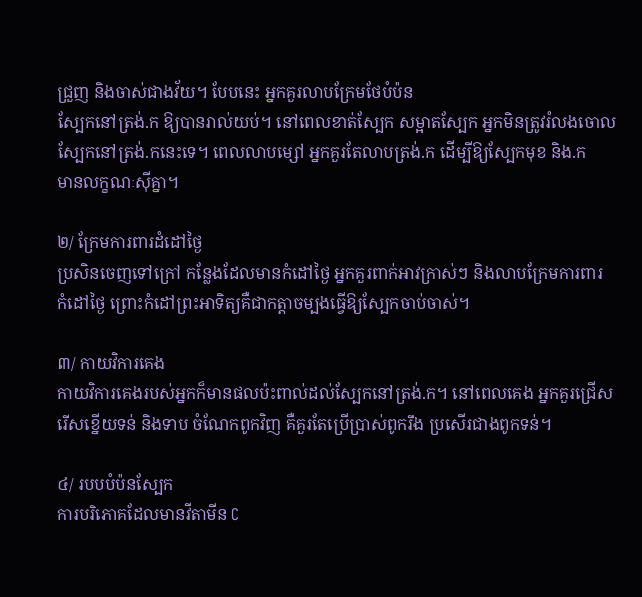ជ្រួញ និងចាស់ជាងវ័យ។ បែបនេះ អ្នកគួរលាបក្រែមថែបំប៉ន
ស្បែកនៅត្រង់.ក ឱ្យបានរាល់យប់។ នៅពេលខាត់ស្បែក សម្អាតស្បែក អ្នកមិនត្រូវរំលងចោល
ស្បែកនៅត្រង់.កនេះទេ។ ពេលលាបម្សៅ អ្នកគួរតែលាបត្រង់.ក ដើម្បីឱ្យស្បែកមុខ និង.ក
មានលក្ខណៈស៊ីគ្នា។

២/ ក្រែមការពារដំដៅថ្ងៃ
ប្រសិនចេញទៅក្រៅ កន្លែងដែលមានកំដៅថ្ងៃ អ្នកគួរពាក់អាវក្រាស់ៗ និងលាបក្រែមការពារ
កំដៅថ្ងៃ ព្រោះកំដៅព្រះអាទិត្យគឺជាកត្តាចម្បងធ្វើឱ្យស្បែកចាប់ចាស់។

៣/ កាយវិការគេង
កាយវិការគេងរបស់អ្នកក៏មានផលប៉ះពាល់ដល់ស្បែកនៅត្រង់.ក។ នៅពេលគេង អ្នកគួរជ្រើស
រើសខ្នើយទន់ និងទាប ចំណែកពូកវិញ គឺគួរតែប្រើប្រាស់ពូករឹង ប្រសើរជាងពូកទន់។

៤/ របបបំប៉នស្បែក
ការបរិភោគដែលមានវីតាមីន C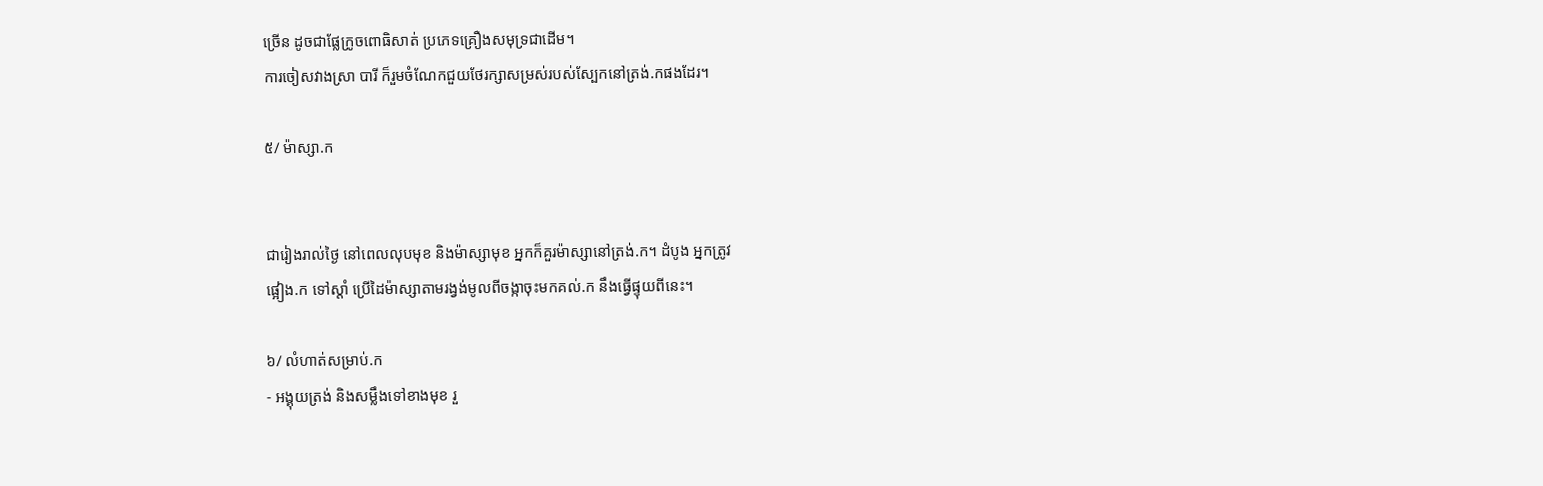ច្រើន ដូចជាផ្លែក្រូចពោធិសាត់ ប្រភេទគ្រឿងសមុទ្រជាដើម។
ការចៀសវាងស្រា បារី ក៏រួមចំណែកជួយថែរក្សាសម្រស់របស់ស្បែកនៅត្រង់.កផងដែរ។

៥/ ម៉ាស្សា.ក


ជារៀងរាល់ថ្ងៃ នៅពេលលុបមុខ និងម៉ាស្សាមុខ អ្នកក៏គួរម៉ាស្សានៅត្រង់.ក។ ដំបូង អ្នកត្រូវ
ផ្អៀង.ក ទៅស្ដាំ ប្រើដៃម៉ាស្សាតាមរង្វង់មូលពីចង្កាចុះមកគល់.ក នឹងធ្វើផ្ទុយពីនេះ។

៦/ លំហាត់សម្រាប់.ក
- អង្គុយត្រង់ និងសម្លឹងទៅខាងមុខ រួ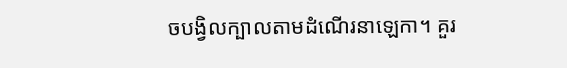ចបង្វិលក្បាលតាមដំណើរនាឡេកា។ គួរ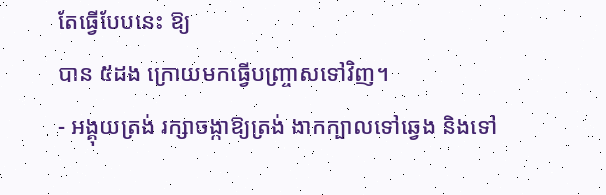តែធ្វើបែបនេះ ឱ្យ
បាន ៥ដង ក្រោយមកធ្វើបញ្រ្ចាសទៅវិញ។
- អង្គុយត្រង់ រក្សាចង្កាឱ្យត្រង់ ងាកក្បាលទៅឆ្វេង និងទៅ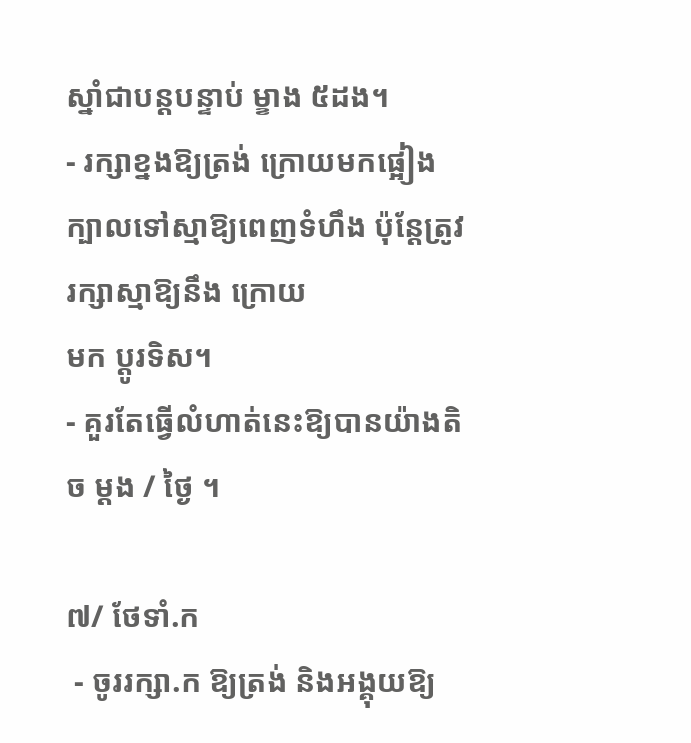ស្នាំជាបន្ដបន្ទាប់ ម្ខាង ៥ដង។
- រក្សាខ្នងឱ្យត្រង់ ក្រោយមកផ្អៀងក្បាលទៅស្មាឱ្យពេញទំហឹង ប៉ុន្ដែត្រូវរក្សាស្មាឱ្យនឹង ក្រោយ
មក ប្ដូរទិស។
- គួរតែធ្វើលំហាត់នេះឱ្យបានយ៉ាងតិច ម្ដង / ថ្ងៃ ។

៧/ ថែទាំ.ក
 - ចូររក្សា.ក ឱ្យត្រង់ និងអង្គុយឱ្យ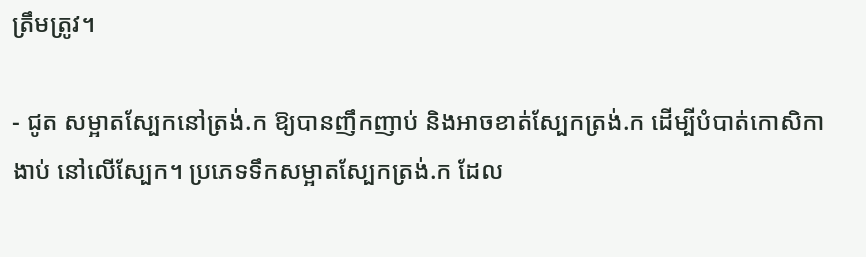ត្រឹមត្រូវ។

- ជូត សម្អាតស្បែកនៅត្រង់.ក ឱ្យបានញឹកញាប់ និងអាចខាត់ស្បែកត្រង់.ក ដើម្បីបំបាត់កោសិកា
ងាប់ នៅលើស្បែក។ ប្រភេទទឹកសម្អាតស្បែកត្រង់.ក ដែល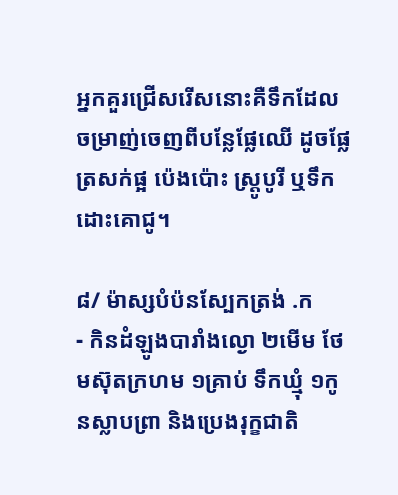អ្នកគួរជ្រើសរើសនោះគឺទឹកដែល
ចម្រាញ់ចេញពីបន្លែផ្លែឈើ ដូចផ្លែត្រសក់ផ្អ ប៉េងប៉ោះ ស្រ្ដូបូរី ឬទឹកដោះគោជូ។

៨/ ម៉ាស្សបំប៉នស្បែកត្រង់ .ក
- កិនដំឡូងបារាំងល្ងោ ២មើម ថែមស៊ុតក្រហម ១គ្រាប់ ទឹកឃ្មុំ ១កូនស្លាបព្រា និងប្រេងរុក្ខជាតិ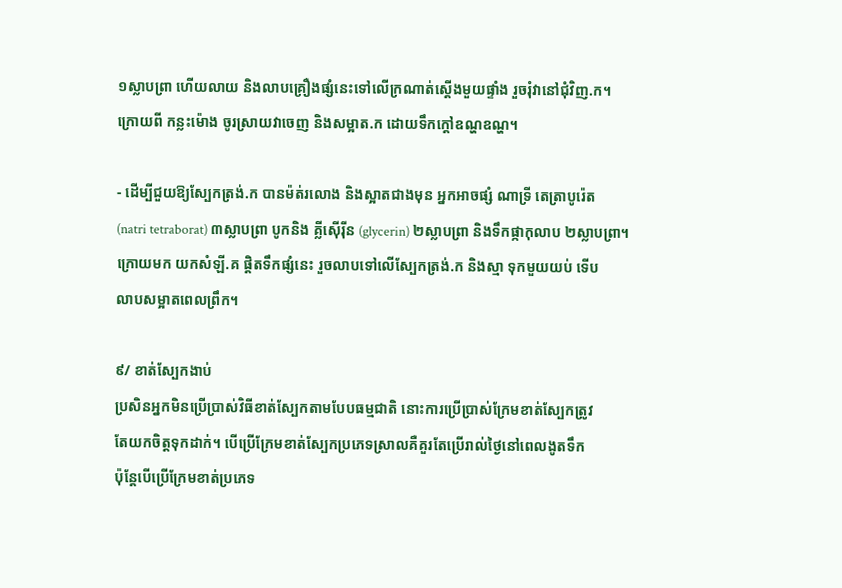១ស្លាបព្រា ហើយលាយ និងលាបគ្រឿងផ្សំនេះទៅលើក្រណាត់ស្ដើងមួយផ្ទាំង រួចរុំវានៅជុំវិញ.ក។
ក្រោយពី កន្លះម៉ោង ចូរស្រាយវាចេញ និងសម្អាត.ក ដោយទឹកក្ដៅឧណ្ហឧណ្ហ។

- ដើម្បីជួយឱ្យស្បែកត្រង់.ក បានម៉ត់រលោង និងស្អាតជាងមុន អ្នកអាចផ្សំ ណាទ្រី តេត្រាបូរ៉េត
(natri tetraborat) ៣ស្លាបព្រា បូកនិង គ្លីស៊ើរ៉ីន (glycerin) ២ស្លាបព្រា និងទឹកផ្កាកុលាប ២ស្លាបព្រា។
ក្រោយមក យកសំឡី.គ ផ្ដិតទឹកផ្សំនេះ រួចលាបទៅលើស្បែកត្រង់.ក និងស្មា ទុកមួយយប់ ទើប
លាបសម្អាតពេលព្រឹក។

៩/ ខាត់ស្បែកងាប់
ប្រសិនអ្នកមិនប្រើប្រាស់វិធីខាត់ស្បែកតាមបែបធម្មជាតិ នោះការប្រើប្រាស់ក្រែមខាត់ស្បែកត្រូវ
តែយកចិត្តទុកដាក់។ បើប្រើក្រែមខាត់ស្បែកប្រភេទស្រាលគឺគួរតែប្រើរាល់ថ្ងៃនៅពេលងូតទឹក
ប៉ុន្ដែបើប្រើក្រែមខាត់ប្រភេទ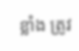ខ្លាំង ត្រូវ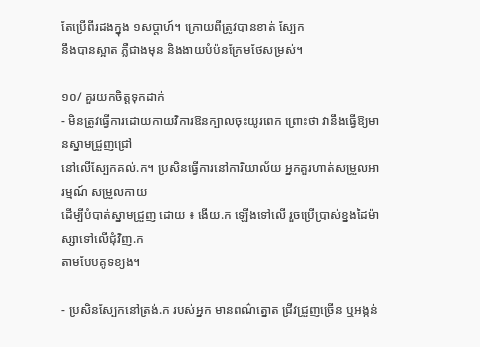តែប្រើពីរដងក្នុង ១សប្ដាហ៍។ ក្រោយពីត្រូវបានខាត់ ស្បែក
នឹងបានស្អាត ភ្លឺជាងមុន និងងាយបំប៉នក្រែមថែសម្រស់។

១០/ គួរយកចិត្តទុកដាក់
- មិនត្រូវធ្វើការដោយកាយវិការឱនក្បាលចុះយូរពេក ព្រោះថា វានឹងធ្វើឱ្យមានស្នាមជ្រួញជ្រៅ
នៅលើស្បែកគល់.ក។ ប្រសិនធ្វើការនៅការិយាល័យ អ្នកគួរហាត់សម្រួលអារម្មណ៍ សម្រួលកាយ
ដើម្បីបំបាត់ស្នាមជ្រួញ ដោយ ៖ ងើយ.ក ឡើងទៅលើ រួចប្រើប្រាស់ខ្នងដៃម៉ាស្សាទៅលើជុំវិញ.ក
តាមបែបគូទខ្យង។

- ប្រសិនស្បែកនៅត្រង់.ក របស់អ្នក មានពណ៌ត្នោត ជ្រីវជ្រួញច្រើន ឬអង្កន់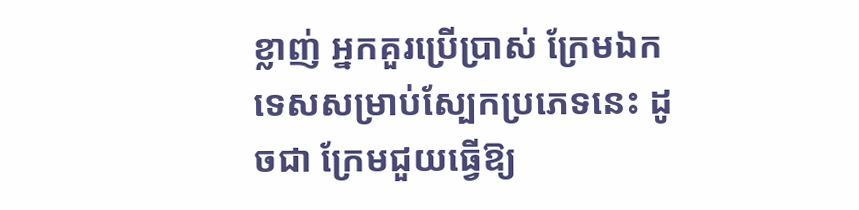ខ្លាញ់ អ្នកគួរប្រើប្រាស់ ក្រែមឯកទេសសម្រាប់ស្បែកប្រភេទនេះ ដូចជា ក្រែមជួយធ្វើឱ្យ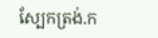ស្បែកត្រង់.ក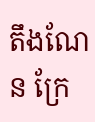តឹងណែន ក្រែ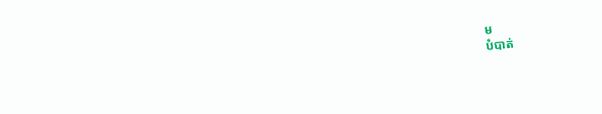ម
បំបាត់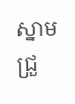ស្នាមជ្រួ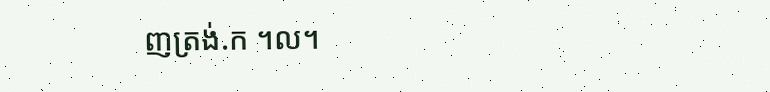ញត្រង់.ក ។ល។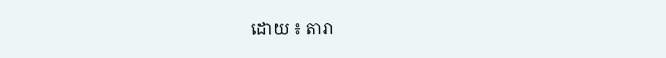ដោយ ៖ តារា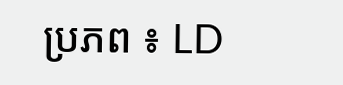ប្រភព ៖ LD